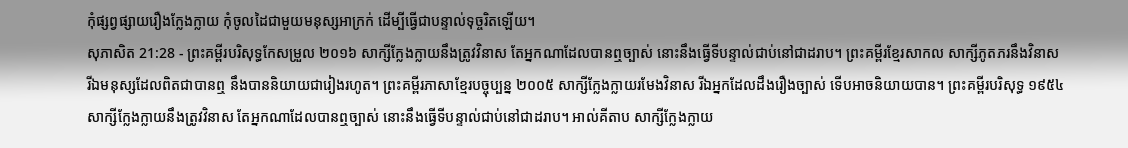កុំផ្សព្វផ្សាយរឿងក្លែងក្លាយ កុំចូលដៃជាមួយមនុស្សអាក្រក់ ដើម្បីធ្វើជាបន្ទាល់ទុច្ចរិតឡើយ។
សុភាសិត 21:28 - ព្រះគម្ពីរបរិសុទ្ធកែសម្រួល ២០១៦ សាក្សីក្លែងក្លាយនឹងត្រូវវិនាស តែអ្នកណាដែលបានឮច្បាស់ នោះនឹងធ្វើទីបន្ទាល់ជាប់នៅជាដរាប។ ព្រះគម្ពីរខ្មែរសាកល សាក្សីភូតភរនឹងវិនាស រីឯមនុស្សដែលពិតជាបានឮ នឹងបាននិយាយជារៀងរហូត។ ព្រះគម្ពីរភាសាខ្មែរបច្ចុប្បន្ន ២០០៥ សាក្សីក្លែងក្លាយរមែងវិនាស រីឯអ្នកដែលដឹងរឿងច្បាស់ ទើបអាចនិយាយបាន។ ព្រះគម្ពីរបរិសុទ្ធ ១៩៥៤ សាក្សីក្លែងក្លាយនឹងត្រូវវិនាស តែអ្នកណាដែលបានឮច្បាស់ នោះនឹងធ្វើទីបន្ទាល់ជាប់នៅជាដរាប។ អាល់គីតាប សាក្សីក្លែងក្លាយ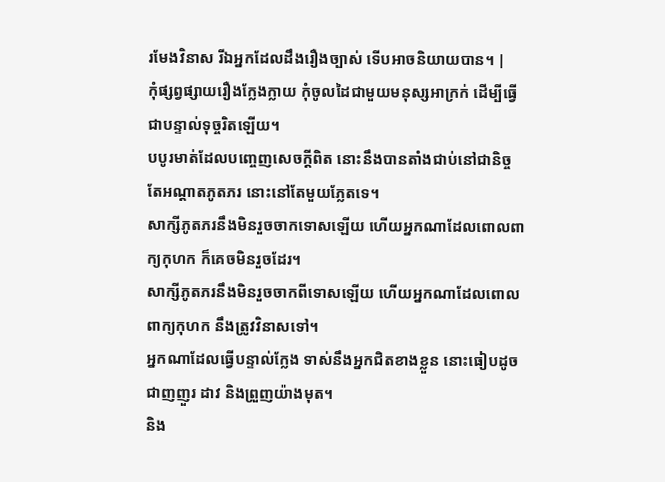រមែងវិនាស រីឯអ្នកដែលដឹងរឿងច្បាស់ ទើបអាចនិយាយបាន។ |
កុំផ្សព្វផ្សាយរឿងក្លែងក្លាយ កុំចូលដៃជាមួយមនុស្សអាក្រក់ ដើម្បីធ្វើជាបន្ទាល់ទុច្ចរិតឡើយ។
បបូរមាត់ដែលបញ្ចេញសេចក្ដីពិត នោះនឹងបានតាំងជាប់នៅជានិច្ច តែអណ្ដាតភូតភរ នោះនៅតែមួយភ្លែតទេ។
សាក្សីភូតភរនឹងមិនរួចចាកទោសឡើយ ហើយអ្នកណាដែលពោលពាក្យកុហក ក៏គេចមិនរួចដែរ។
សាក្សីភូតភរនឹងមិនរួចចាកពីទោសឡើយ ហើយអ្នកណាដែលពោលពាក្យកុហក នឹងត្រូវវិនាសទៅ។
អ្នកណាដែលធ្វើបន្ទាល់ក្លែង ទាស់នឹងអ្នកជិតខាងខ្លួន នោះធៀបដូចជាញញួរ ដាវ និងព្រួញយ៉ាងមុត។
និង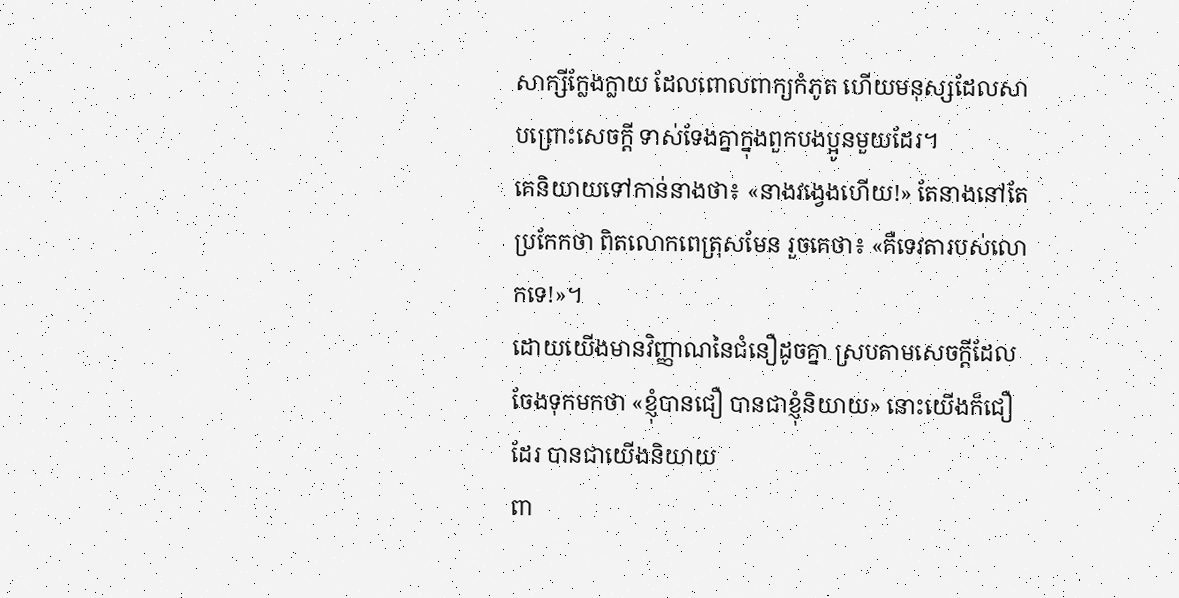សាក្សីក្លែងក្លាយ ដែលពោលពាក្យកំភូត ហើយមនុស្សដែលសាបព្រោះសេចក្ដី ទាស់ទែងគ្នាក្នុងពួកបងប្អូនមួយដែរ។
គេនិយាយទៅកាន់នាងថា៖ «នាងវង្វេងហើយ!» តែនាងនៅតែប្រកែកថា ពិតលោកពេត្រុសមែន រួចគេថា៖ «គឺទេវតារបស់លោកទេ!»។
ដោយយើងមានវិញ្ញាណនៃជំនឿដូចគ្នា ស្របតាមសេចក្តីដែលចែងទុកមកថា «ខ្ញុំបានជឿ បានជាខ្ញុំនិយាយ» នោះយើងក៏ជឿដែរ បានជាយើងនិយាយ
ពា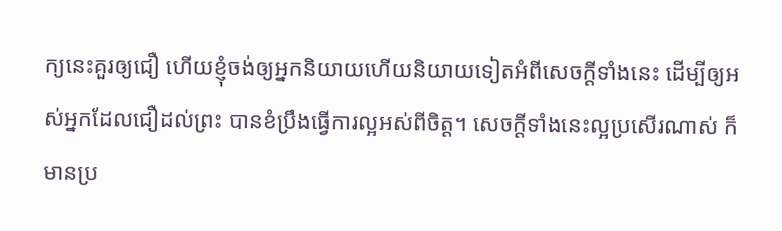ក្យនេះគួរឲ្យជឿ ហើយខ្ញុំចង់ឲ្យអ្នកនិយាយហើយនិយាយទៀតអំពីសេចក្ដីទាំងនេះ ដើម្បីឲ្យអស់អ្នកដែលជឿដល់ព្រះ បានខំប្រឹងធ្វើការល្អអស់ពីចិត្ត។ សេចក្ដីទាំងនេះល្អប្រសើរណាស់ ក៏មានប្រ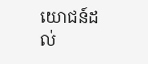យោជន៍ដល់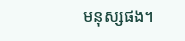មនុស្សផង។